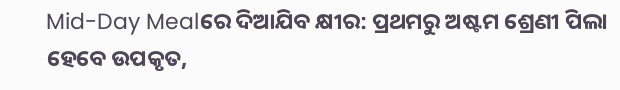Mid-Day Mealରେ ଦିଆଯିବ କ୍ଷୀର: ପ୍ରଥମରୁ ଅଷ୍ଟମ ଶ୍ରେଣୀ ପିଲା ହେବେ ଉପକୃତ,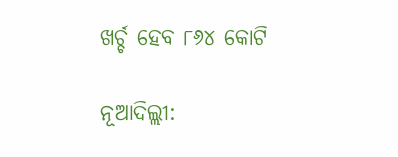ଖର୍ଚ୍ଚ ହେବ ୮୬୪ କୋଟି

ନୂଆଦିଲ୍ଲୀ: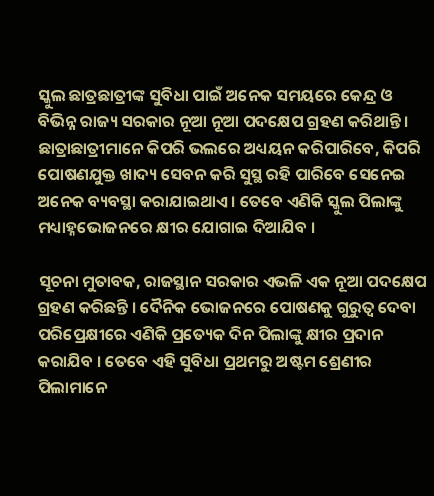ସ୍କୁଲ ଛାତ୍ରଛାତ୍ରୀଙ୍କ ସୁବିଧା ପାଇଁ ଅନେକ ସମୟରେ କେନ୍ଦ୍ର ଓ ବିଭିନ୍ନ ରାଜ୍ୟ ସରକାର ନୂଆ ନୂଆ ପଦକ୍ଷେପ ଗ୍ରହଣ କରିଥାନ୍ତି । ଛାତ୍ରାଛାତ୍ରୀମାନେ କିପରି ଭଲରେ ଅଧ୍ୟୟନ କରିପାରିବେ, କିପରି ପୋଷଣଯୁକ୍ତ ଖାଦ୍ୟ ସେବନ କରି ସୁସ୍ଥ ରହି ପାରିବେ ସେନେଇ ଅନେକ ବ୍ୟବସ୍ଥା କରାଯାଇଥାଏ । ତେବେ ଏଣିକି ସ୍କୁଲ ପିଲାଙ୍କୁ ମଧ୍ୟାହ୍ନଭୋଜନରେ କ୍ଷୀର ଯୋଗାଇ ଦିଆଯିବ ।

ସୂଚନା ମୁତାବକ, ରାଜସ୍ଥାନ ସରକାର ଏଭଳି ଏକ ନୂଆ ପଦକ୍ଷେପ ଗ୍ରହଣ କରିଛନ୍ତି । ଦୈନିକ ଭୋଜନରେ ପୋଷଣକୁ ଗୁରୁତ୍ୱ ଦେବା ପରିପ୍ରେକ୍ଷୀରେ ଏଣିକି ପ୍ରତ୍ୟେକ ଦିନ ପିଲାଙ୍କୁ କ୍ଷୀର ପ୍ରଦାନ କରାଯିବ । ତେବେ ଏହି ସୁବିଧା ପ୍ରଥମରୁ ଅଷ୍ଟମ ଶ୍ରେଣୀର ପିଲାମାନେ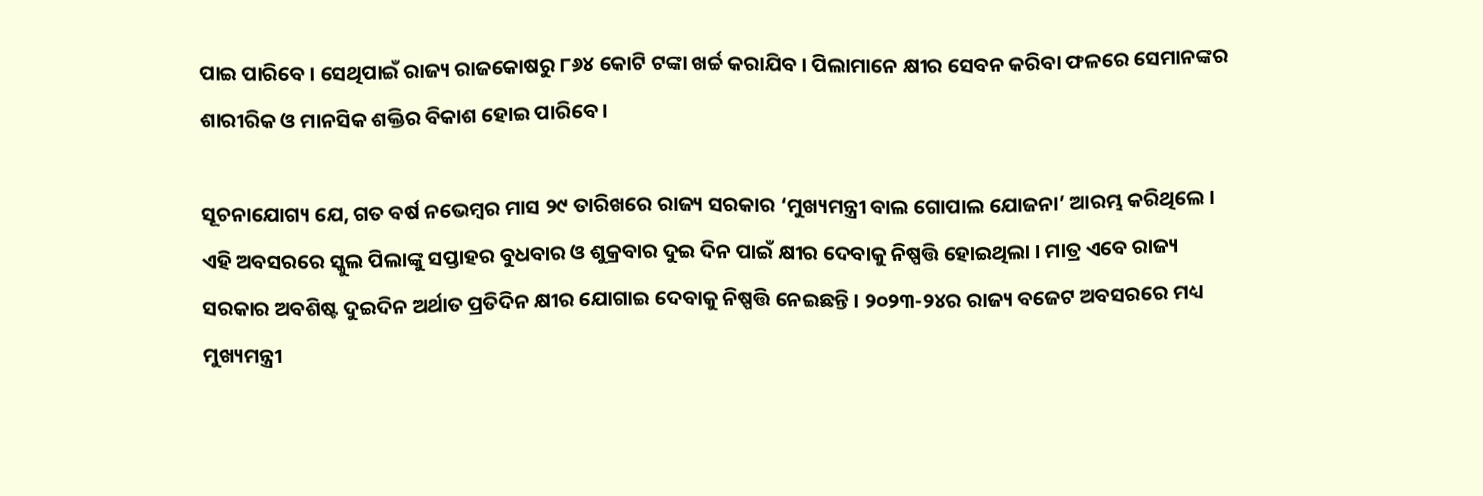ପାଇ ପାରିବେ । ସେଥିପାଇଁ ରାଜ୍ୟ ରାଜକୋଷରୁ ୮୬୪ କୋଟି ଟଙ୍କା ଖର୍ଚ୍ଚ କରାଯିବ । ପିଲାମାନେ କ୍ଷୀର ସେବନ କରିବା ଫଳରେ ସେମାନଙ୍କର ଶାରୀରିକ ଓ ମାନସିକ ଶକ୍ତିର ବିକାଶ ହୋଇ ପାରିବେ ।

ସୂଚନାଯୋଗ୍ୟ ଯେ, ଗତ ବର୍ଷ ନଭେମ୍ବର ମାସ ୨୯ ତାରିଖରେ ରାଜ୍ୟ ସରକାର ‘ମୁଖ୍ୟମନ୍ତ୍ରୀ ବାଲ ଗୋପାଲ ଯୋଜନା’ ଆରମ୍ଭ କରିଥିଲେ । ଏହି ଅବସରରେ ସ୍କୁଲ ପିଲାଙ୍କୁ ସପ୍ତାହର ବୁଧବାର ଓ ଶୁକ୍ରବାର ଦୁଇ ଦିନ ପାଇଁ କ୍ଷୀର ଦେବାକୁ ନିଷ୍ପତ୍ତି ହୋଇଥିଲା । ମାତ୍ର ଏବେ ରାଜ୍ୟ ସରକାର ଅବଶିଷ୍ଟ ଦୁଇଦିନ ଅର୍ଥାତ ପ୍ରତିଦିନ କ୍ଷୀର ଯୋଗାଇ ଦେବାକୁ ନିଷ୍ପତ୍ତି ନେଇଛନ୍ତି । ୨୦୨୩-୨୪ର ରାଜ୍ୟ ବଜେଟ ଅବସରରେ ମଧ୍ୟ ମୁଖ୍ୟମନ୍ତ୍ରୀ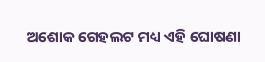ଅଶୋକ ଗେହଲଟ ମଧ୍ୟ ଏହି ଘୋଷଣା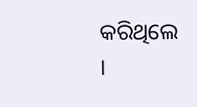କରିଥିଲେ ।